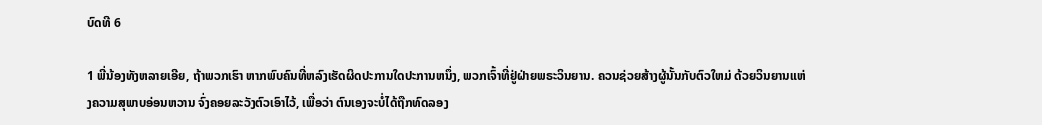ບົດທີ 6

1 ພີ່ນ້ອງທັງຫລາຍເອີຍ, ຖ້າພວກເຮົາ ຫາກພົບຄົນທີ່ຫລົງເຮັດຜິດປະການໃດປະການຫນຶ່ງ, ພວກເຈົ້າທີ່ຢູ່ຝ່າຍພຣະວິນຍານ. ຄວນຊ່ວຍສ້າງຜູ້ນັ້ນກັບຕົວໃຫມ່ ດ້ວຍວິນຍານແຫ່ງຄວາມສຸພາບອ່ອນຫວານ ຈົ່ງຄອຍລະວັງຕົວເອົາໄວ້, ເພື່ອວ່າ ຕົນເອງຈະບໍ່ໄດ້ຖືກທົດລອງ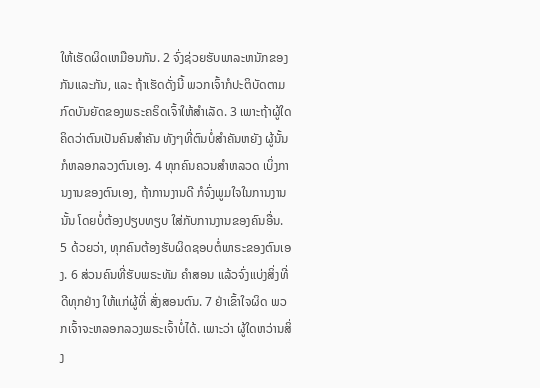ໃຫ້ເຮັດຜິດເຫມືອນກັນ. 2 ຈົ່ງຊ່ວຍຮັບພາລະຫນັກຂອງກັນແລະກັນ, ແລະ ຖ້າເຮັດດັ່ງນີ້ ພວກເຈົ້າກໍປະຕິບັດຕາມ ກົດບັນຍັດຂອງພຣະຄຣິດເຈົ້າໃຫ້ສຳເລັດ. 3 ເພາະຖ້າຜູ້ໃດຄິດວ່າຕົນເປັນຄົນສຳຄັນ ທັງໆທີ່ຕົນບໍ່ສຳຄັນຫຍັງ ຜູ້ນັ້ນກໍຫລອກລວງຕົນເອງ. 4 ທຸກຄົນຄວນສຳຫລວດ ເບິ່ງການງານຂອງຕົນເອງ, ຖ້າການງານດີ ກໍຈົ່ງພູມໃຈໃນການງານນັ້ນ ໂດຍບໍ່ຕ້ອງປຽບທຽບ ໃສ່ກັບການງານຂອງຄົນອື່ນ. 5 ດ້ວຍວ່າ, ທຸກຄົນຕ້ອງຮັບຜິດຊອບຕໍ່ພາຣະຂອງຕົນເອງ. 6 ສ່ວນຄົນທີ່ຮັບພຣະທັມ ຄຳສອນ ແລ້ວຈົ່ງແບ່ງສິ່ງທີ່ດີທຸກຢ່າງ ໃຫ້ແກ່ຜູ້ທີ່ ສັ່ງສອນຕົນ. 7 ຢ່າເຂົ້າໃຈຜິດ ພວກເຈົ້າຈະຫລອກລວງພຣະເຈົ້າບໍ່ໄດ້. ເພາະວ່າ ຜູ້ໃດຫວ່ານສິ່ງ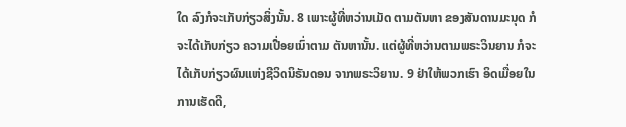ໃດ ລົງກໍຈະເກັບກ່ຽວສິ່ງນັ້ນ. 8 ເພາະຜູ້ທີ່ຫວ່ານເມັດ ຕາມຕັນຫາ ຂອງສັນດານມະນຸດ ກໍຈະໄດ້ເກັບກ່ຽວ ຄວາມເປື່ອຍເນົ່າຕາມ ຕັນຫານັ້ນ. ແຕ່ຜູ້ທີ່ຫວ່ານຕາມພຣະວິນຍານ ກໍຈະໄດ້ເກັບກ່ຽວຜົນແຫ່ງຊີວິດນິຣັນດອນ ຈາກພຣະວິຍານ. 9 ຢ່າໃຫ້ພວກເຮົາ ອິດເມື່ອຍໃນການເຮັດດີ,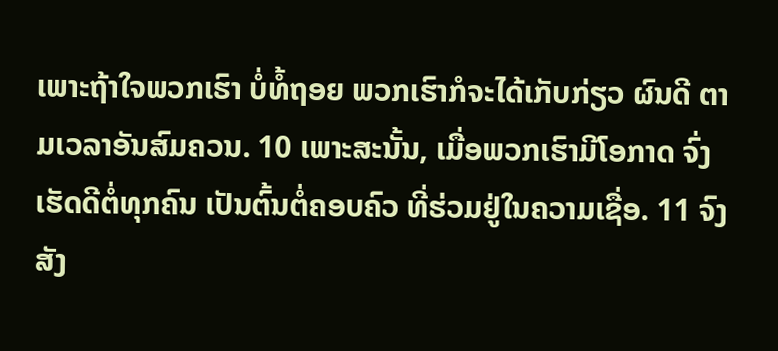ເພາະຖ້າໃຈພວກເຮົາ ບໍ່ທໍ້ຖອຍ ພວກເຮົາກໍຈະໄດ້ເກັບກ່ຽວ ຜົນດີ ຕາມເວລາອັນສົມຄວນ. 10 ເພາະສະນັ້ນ, ເມື່ອພວກເຮົາມີໂອກາດ ຈົ່ງເຮັດດີຕໍ່ທຸກຄົນ ເປັນຕົ້ນຕໍ່ຄອບຄົວ ທີ່ຮ່ວມຢູ່ໃນຄວາມເຊື່ອ. 11 ຈົງສັງ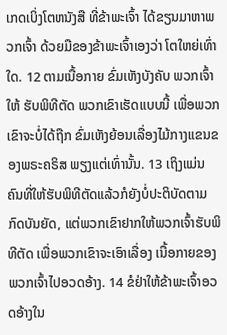ເກດເບິ່ງໂຕຫນັງສື ທີ່ຂ້າພະເຈົ້າ ໄດ້ຂຽນມາຫາພວກເຈົ້າ ດ້ວຍມືຂອງຂ້າພະເຈົ້າເອງວ່າ ໂຕໃຫຍ່ເທົ່າໃດ. 12 ຕາມເນື້ອກາຍ ຂົ່ມເຫັງບັງຄັບ ພວກເຈົ້າໃຫ້ ຮັບພິທີຕັດ ພວກເຂົາເຮັດແບບນີ້ ເພື່ອພວກເຂົາຈະບໍ່ໄດ້ຖືກ ຂົ່ມເຫັງຍ້ອນເລື່ອງໄມ້ກາງແຂນຂອງພຣະຄຣິສ ພຽງແຕ່ເທົ່ານັ້ນ. 13 ເຖິງແມ່ນຄົນທີ່ໃຫ້ຮັບພິທີຕັດແລ້ວກໍຍັງບໍ່ປະຕິບັດຕາມກົດບັນຍັດ, ແຕ່ພວກເຂົາຢາກໃຫ້ພວກເຈົ້າຮັບພິທີຕັດ ເພື່ອພວກເຂົາຈະເອົາເລື່ອງ ເນື້ອກາຍຂອງພວກເຈົ້າໄປອວດອ້າງ. 14 ຂໍຢ່າໃຫ້ຂ້າພະເຈົ້າອວດອ້າງໃນ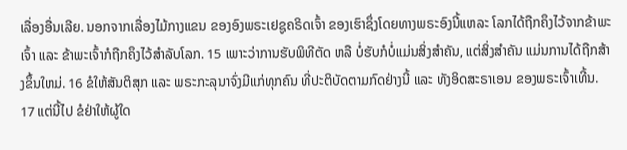ເລື່ອງອື່ນເລີຍ. ນອກຈາກເລື່ອງໄມ້ກາງແຂນ ຂອງອົງພຣະເຢຊູຄຣິດເຈົ້າ ຂອງເຮົາຊຶ່ງໂດຍທາງພຣະອົງນີ້ແຫລະ ໂລກໄດ້ຖືກຄຶງໄວ້ຈາກຂ້າພະເຈົ້າ ແລະ ຂ້າພະເຈົ້າກໍຖືກຄຶງໄວ້ສຳລັບໂລກ. 15 ເພາະວ່າການຮັບພິທີຕັດ ຫລື ບໍ່ຮັບກໍບໍ່ແມ່ນສິ່ງສຳຄັນ, ແຕ່ສິ່ງສຳຄັນ ແມ່ນການໄດ້ຖືກສ້າງຂຶ້ນໃຫມ່. 16 ຂໍໃຫ້ສັນຕິສຸກ ແລະ ພຣະກະລຸນາຈົ່ງມີແກ່ທຸກຄົນ ທີ່ປະຕິບັດຕາມກົດຢ່າງນີ້ ແລະ ທັງອິດສະຣາເອນ ຂອງພຣະເຈົ້າເທີ້ນ. 17 ແຕ່ນີ້ໄປ ຂໍຢ່າໃຫ້ຜູ້ໃດ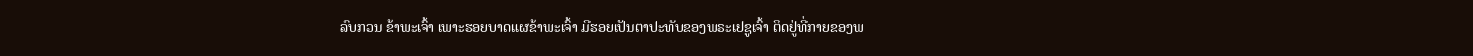ລົບກວນ ຂ້າພະເຈົ້າ ເພາະຮອຍບາດແຜຂ້າພະເຈົ້າ ມີຮອຍເປັນຕາປະທັບຂອງພຣະເຢຊູເຈົ້າ ຕິດຢູ່ທີ່ກາຍຂອງພ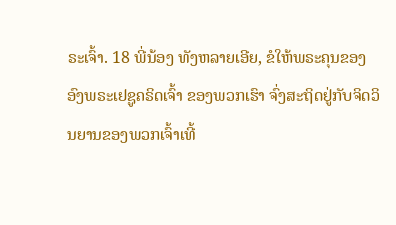ຣະເຈົ້າ. 18 ພີ່ນ້ອງ ທັງຫລາຍເອີຍ, ຂໍໃຫ້ພຣະຄຸນຂອງອົງພຣະເຢຊູຄຣິດເຈົ້າ ຂອງພວກເຮົາ ຈົ່ງສະຖິດຢູ່ກັບຈິດວິນຍານຂອງພວກເຈົ້າເທີ້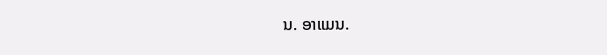ນ. ອາແມນ.